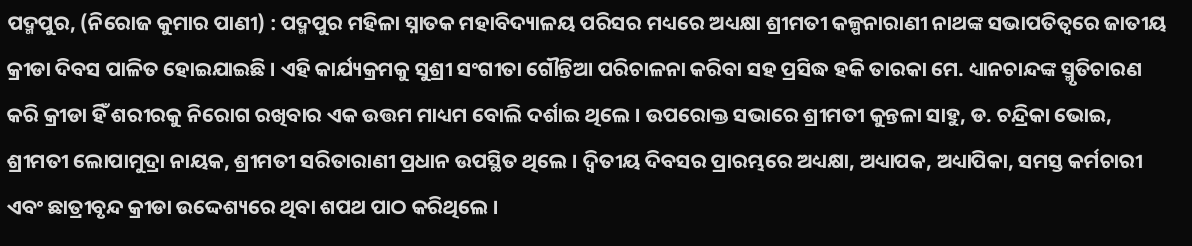ପଦ୍ମପୁର, (ନିରୋଜ କୁମାର ପାଣୀ) : ପଦ୍ମପୁର ମହିଳା ସ୍ନାତକ ମହାବିଦ୍ୟାଳୟ ପରିସର ମଧ୍ୟରେ ଅଧ୍ୟକ୍ଷା ଶ୍ରୀମତୀ କଳ୍ପନାରାଣୀ ନାଥଙ୍କ ସଭାପତିତ୍ଵରେ ଜାତୀୟ କ୍ରୀଡା ଦିବସ ପାଳିତ ହୋଇଯାଇଛି । ଏହି କାର୍ଯ୍ୟକ୍ରମକୁ ସୁଶ୍ରୀ ସଂଗୀତା ଗୌନ୍ତିଆ ପରିଚାଳନା କରିବା ସହ ପ୍ରସିଦ୍ଧ ହକି ତାରକା ମେ. ଧ୍ୟାନଚାନ୍ଦଙ୍କ ସ୍ମୃତିଚାରଣ କରି କ୍ରୀଡା ହିଁ ଶରୀରକୁ ନିରୋଗ ରଖିବାର ଏକ ଉତ୍ତମ ମାଧ୍ୟମ ବୋଲି ଦର୍ଶାଇ ଥିଲେ । ଉପରୋକ୍ତ ସଭାରେ ଶ୍ରୀମତୀ କୁନ୍ତଳା ସାହୁ, ଡ. ଚନ୍ଦ୍ରିକା ଭୋଇ, ଶ୍ରୀମତୀ ଲୋପାମୁଦ୍ରା ନାୟକ, ଶ୍ରୀମତୀ ସରିତାରାଣୀ ପ୍ରଧାନ ଉପସ୍ଥିତ ଥିଲେ । ଦ୍ଵିତୀୟ ଦିବସର ପ୍ରାରମ୍ଭରେ ଅଧ୍ୟକ୍ଷା, ଅଧ୍ୟାପକ, ଅଧ୍ୟାପିକା, ସମସ୍ତ କର୍ମଚାରୀ ଏବଂ ଛାତ୍ରୀବୃନ୍ଦ କ୍ରୀଡା ଉଦ୍ଦେଶ୍ୟରେ ଥିବା ଶପଥ ପାଠ କରିଥିଲେ ।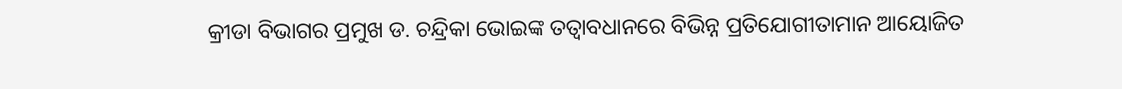କ୍ରୀଡା ବିଭାଗର ପ୍ରମୁଖ ଡ. ଚନ୍ଦ୍ରିକା ଭୋଇଙ୍କ ତତ୍ଵାବଧାନରେ ବିଭିନ୍ନ ପ୍ରତିଯୋଗୀତାମାନ ଆୟୋଜିତ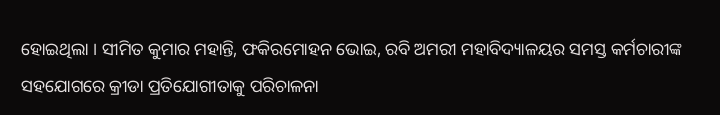ହୋଇଥିଲା । ସୀମିତ କୁମାର ମହାନ୍ତି, ଫକିରମୋହନ ଭୋଇ, ରବି ଅମରୀ ମହାବିଦ୍ୟାଳୟର ସମସ୍ତ କର୍ମଚାରୀଙ୍କ ସହଯୋଗରେ କ୍ରୀଡା ପ୍ରତିଯୋଗୀତାକୁ ପରିଚାଳନା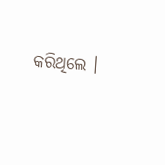କରିଥିଲେ ।